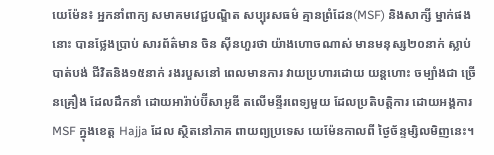យេម៉ែន៖ អ្នកនាំពាក្យ សមាគមវេជ្ជបណ្ឌិត សប្បុរសធម៌ គ្មានព្រំដែន(MSF) និងសាក្សី ម្នាក់ផងនោះ បានថ្លែងប្រាប់ សារព័ត៌មាន ចិន ស៊ីនហួរថា យ៉ាងហោចណាស់ មានមនុស្ស២០នាក់ ស្លាប់បាត់បង់ ជីវិតនិង១៥នាក់ រងរបួសនៅ ពេលមានការ វាយប្រហារដោយ យន្តហោះ ចម្បាំងជា ច្រើនគ្រឿង ដែលដឹកនាំ ដោយអារ៉ាប់ប៊ីសាអូឌី តលើមន្ទីរពេទ្យមួយ ដែលប្រតិបត្តិការ ដោយអង្គការ MSF ក្នុងខេត្ត Hajja ដែល ស្ថិតនៅភាគ ពាយព្យប្រទេស យេម៉ែនកាលពី ថ្ងៃច័ន្ទម្សិលមិញនេះ។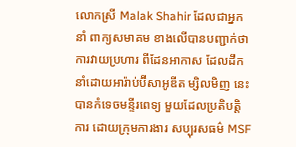លោកស្រី Malak Shahir ដែលជាអ្នកនាំ ពាក្យសមាគម ខាងលើបានបញ្ជាក់ថា ការវាយប្រហារ ពីដែនអាកាស ដែលដឹក នាំដោយអារ៉ាប់ប៊ីសាអូឌីត ម្សិលមិញ នេះបានកំទេចមន្ទីរពេទ្យ មួយដែលប្រតិបត្តិការ ដោយក្រុមការងារ សប្បុរសធម៌ MSF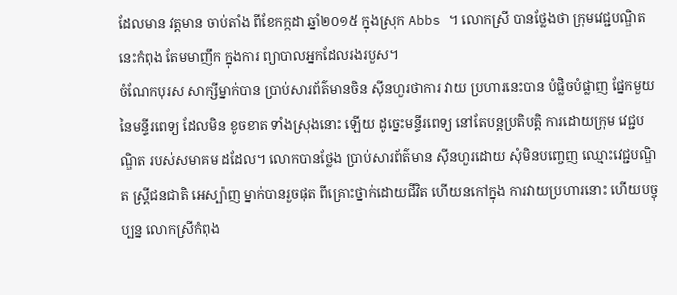ដែលមាន វត្តមាន ចាប់តាំង ពីខែកក្កដា ឆ្នាំ២០១៥ ក្នុងស្រុក Abbs ។ លោកស្រី បានថ្លែងថា ក្រុមវេជ្ជបណ្ឌិត នេះកំពុង តែមមាញឹក ក្នុងការ ព្យាបាលអ្នកដែលរងរបួស។
ចំណែកបុរស សាក្សីម្នាក់បាន ប្រាប់សារព័ត៌មានចិន ស៊ីនហួរថាការ វាយ ប្រហារនេះបាន បំផ្លិចបំផ្លាញ ផ្នែកមួយ នៃមន្ទីរពេទ្យ ដែលមិន ខូចខាត ទាំងស្រុងនោះ ឡើយ ដូច្នេះមន្ទីរពេទ្យ នៅតែបន្តប្រតិបត្តិ ការដោយក្រុម វេជ្ជបណ្ឌិត របស់សមាគម ដដែល។ លោកបានថ្លែង ប្រាប់សារព័ត៌មាន ស៊ីនហួរដោយ សុំមិនបញ្ចេញ ឈ្មោះវេជ្ជបណ្ឌិត ស្រ្តីជនជាតិ អេស្ប៉ាញ ម្នាក់បានរួចផុត ពីគ្រោះថ្នាក់ដោយជីវិត ហើយនកៅក្នុង ការវាយប្រហារនោះ ហើយបច្ចុប្បន្ន លោកស្រីកំពុង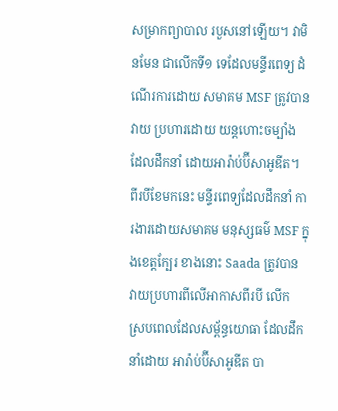សម្រាកព្យាបាល របួសនៅឡើយ។ វាមិនមែន ជាលើកទី១ ទេដែលមន្ទីរពេទ្យ ដំណើរការដោយ សមាគម MSF ត្រូវបានវាយ ប្រហារដោយ យន្តហោះចម្បាំង ដែលដឹកនាំ ដោយអារ៉ាប់ប៊ីសាអូឌីត។
ពីរបីខែមកនេះ មន្ទីរពេទ្យដែលដឹកនាំ ការងារដោយសមាគម មនុស្សធម៌ MSF ក្នុងខេត្តក្បែរ ខាងនោះ Saada ត្រូវបាន វាយប្រហារពីលើអាកាសពីរបី លើក ស្របពេលដែលសម្ព័ន្ធយោធា ដែលដឹកនាំដោយ អារ៉ាប់ប៊ីសាអូឌីត បា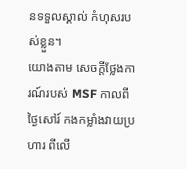នទទួលស្គាល់ កំហុសរបស់ខ្លួន។
យោងតាម សេចក្តីថ្លែងការណ៍របស់ MSF កាលពីថ្ងៃសៅរ៍ កងកម្លាំងវាយប្រហារ ពីលើ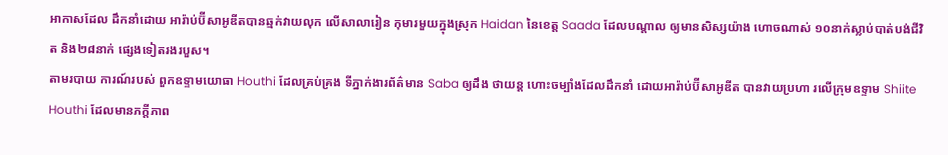អាកាសដែល ដឹកនាំដោយ អារ៉ាប់ប៊ីសាអូឌីតបានឆ្មក់វាយលុក លើសាលារៀន កុមារមួយក្នុងស្រុក Haidan នៃខេត្ត Saada ដែលបណ្តាល ឲ្យមានសិស្សយ៉ាង ហោចណាស់ ១០នាក់ស្លាប់បាត់បង់ជីវិត និង២៨នាក់ ផ្សេងទៀតរងរបួស។
តាមរបាយ ការណ៍របស់ ពួកឧទ្ទាមយោធា Houthi ដែលគ្រប់គ្រង ទីភ្នាក់ងារព័ត៌មាន Saba ឲ្យដឹង ថាយន្ត ហោះចម្បាំងដែលដឹកនាំ ដោយអារ៉ាប់ប៊ីសាអូឌីត បានវាយប្រហា រលើក្រុមឧទ្ទាម Shiite Houthi ដែលមានភក្តីភាព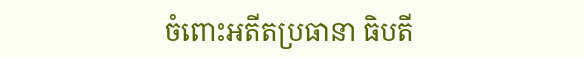ចំពោះអតីតប្រធានា ធិបតី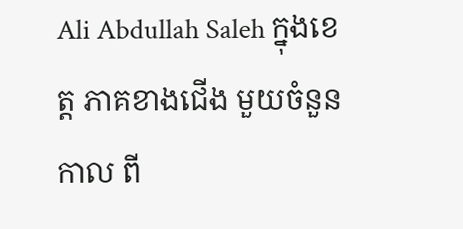Ali Abdullah Saleh ក្នុងខេត្ត ភាគខាងជើង មួយចំនួនកាល ពី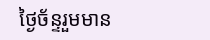ថ្ងៃច័ន្ទរួមមាន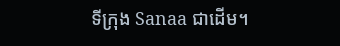ទីក្រុង Sanaa ជាដើម។